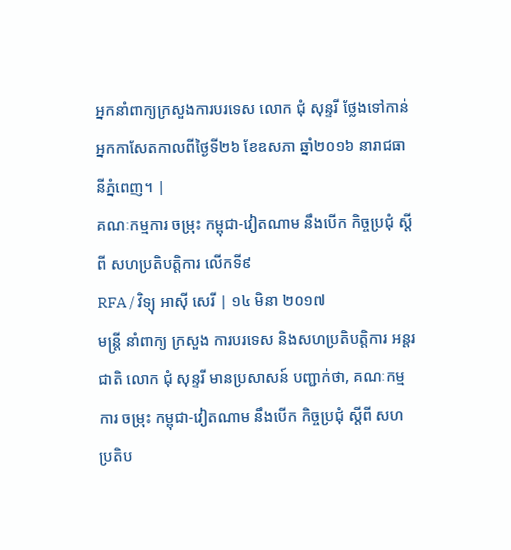អ្នកនាំពាក្យក្រសួងការបរទេស លោក ជុំ សុន្ទរី ថ្លែងទៅកាន់អ្នកកាសែតកាលពីថ្ងៃទី២៦ ខែឧសភា ឆ្នាំ២០១៦ នារាជធានីភ្នំពេញ។ |
គណៈកម្មការ ចម្រុះ កម្ពុជា-វៀតណាម នឹងបើក កិច្ចប្រជុំ ស្ដីពី សហប្រតិបត្តិការ លើកទី៩
RFA / វិទ្យុ អាស៊ី សេរី | ១៤ មិនា ២០១៧
មន្ត្រី នាំពាក្យ ក្រសួង ការបរទេស និងសហប្រតិបត្តិការ អន្តរជាតិ លោក ជុំ សុន្ទរី មានប្រសាសន៍ បញ្ជាក់ថា, គណៈកម្មការ ចម្រុះ កម្ពុជា-វៀតណាម នឹងបើក កិច្ចប្រជុំ ស្ដីពី សហប្រតិប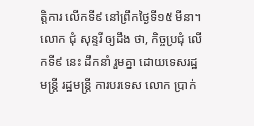ត្តិការ លើកទី៩ នៅព្រឹកថ្ងៃទី១៥ មីនា។
លោក ជុំ សុន្ទរី ឲ្យដឹង ថា, កិច្ចប្រជុំ លើកទី៩ នេះ ដឹកនាំ រួមគ្នា ដោយទេសរដ្ឋមន្ត្រី រដ្ឋមន្ត្រី ការបរទេស លោក ប្រាក់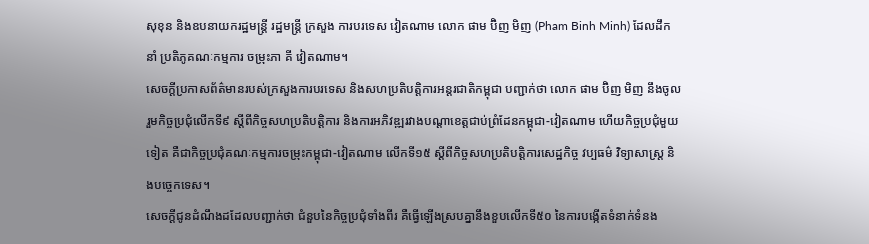សុខុន និងឧបនាយករដ្ឋមន្ត្រី រដ្ឋមន្ត្រី ក្រសួង ការបរទេស វៀតណាម លោក ផាម ប៊ិញ មិញ (Pham Binh Minh) ដែលដឹកនាំ ប្រតិភូគណៈកម្មការ ចម្រុះភា គី វៀតណាម។
សេចក្ដីប្រកាសព័ត៌មានរបស់ក្រសួងការបរទេស និងសហប្រតិបត្តិការអន្តរជាតិកម្ពុជា បញ្ជាក់ថា លោក ផាម ប៊ិញ មិញ នឹងចូលរួមកិច្ចប្រជុំលើកទី៩ ស្ដីពីកិច្ចសហប្រតិបត្តិការ និងការអភិវឌ្ឍរវាងបណ្ដាខេត្តជាប់ព្រំដែនកម្ពុជា-វៀតណាម ហើយកិច្ចប្រជុំមួយទៀត គឺជាកិច្ចប្រជុំគណៈកម្មការចម្រុះកម្ពុជា-វៀតណាម លើកទី១៥ ស្ដីពីកិច្ចសហប្រតិបត្តិការសេដ្ឋកិច្ច វប្បធម៌ វិទ្យាសាស្ត្រ និងបច្ចេកទេស។
សេចក្ដីជូនដំណឹងដដែលបញ្ជាក់ថា ជំនួបនៃកិច្ចប្រជុំទាំងពីរ គឺធ្វើឡើងស្របគ្នានឹងខួបលើកទី៥០ នៃការបង្កើតទំនាក់ទំនង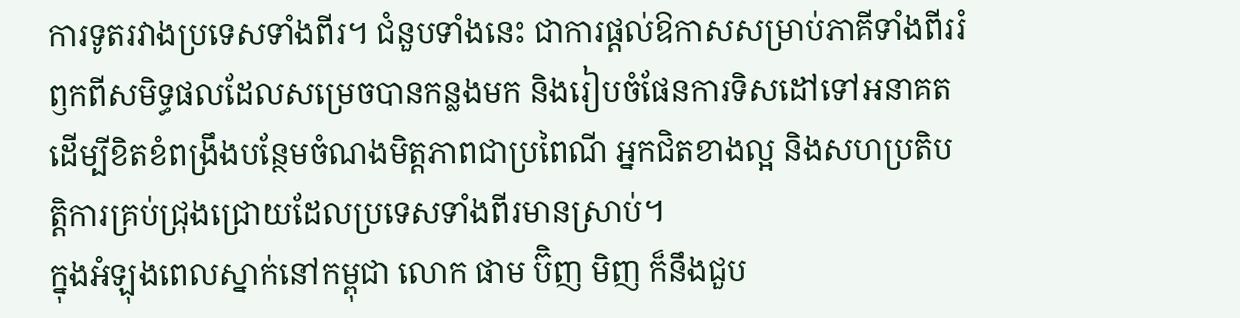ការទូតរវាងប្រទេសទាំងពីរ។ ជំនួបទាំងនេះ ជាការផ្ដល់ឱកាសសម្រាប់ភាគីទាំងពីររំឭកពីសមិទ្ធផលដែលសម្រេចបានកន្លងមក និងរៀបចំផែនការទិសដៅទៅអនាគត ដើម្បីខិតខំពង្រឹងបន្ថែមចំណងមិត្តភាពជាប្រពៃណី អ្នកជិតខាងល្អ និងសហប្រតិបត្តិការគ្រប់ជ្រុងជ្រោយដែលប្រទេសទាំងពីរមានស្រាប់។
ក្នុងអំឡុងពេលស្នាក់នៅកម្ពុជា លោក ផាម ប៊ិញ មិញ ក៏នឹងជួប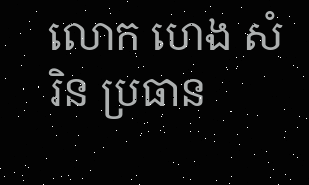លោក ហេង សំរិន ប្រធាន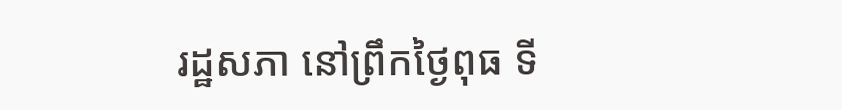រដ្ឋសភា នៅព្រឹកថ្ងៃពុធ ទី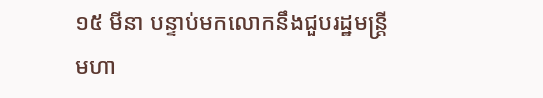១៥ មីនា បន្ទាប់មកលោកនឹងជួបរដ្ឋមន្ត្រីមហា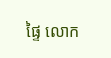ផ្ទៃ លោក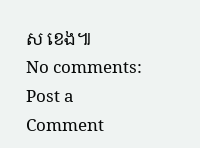ស ខេង៕
No comments:
Post a Comment